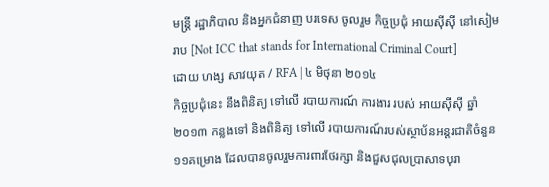មន្ត្រី រដ្ឋាភិបាល និងអ្នកជំនាញ បរទេស ចូលរួម កិច្ចប្រជុំ អាយស៊ីស៊ី នៅសៀមរាប [Not ICC that stands for International Criminal Court]
ដោយ ហង្ស សាវយុត / RFA | ៤ មិថុនា ២០១៤
កិច្ចប្រជុំនេះ នឹងពិនិត្យ ទៅលើ របាយការណ៍ ការងារ របស់ អាយស៊ីស៊ី ឆ្នាំ២០១៣ កន្លងទៅ និងពិនិត្យ ទៅលើ របាយការណ៍របស់ស្ថាប័នអន្តរជាតិចំនួន ១១គម្រោង ដែលបានចូលរួមការពារថែរក្សា និងជួសជុលប្រាសាទបុរា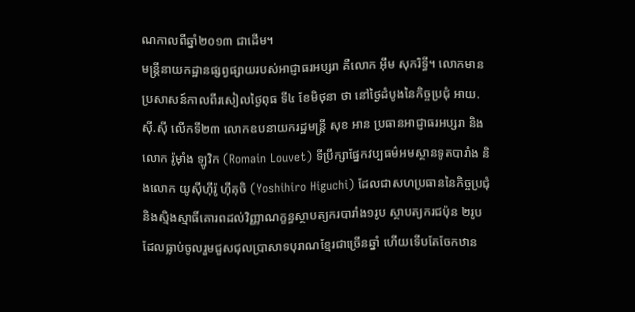ណកាលពីឆ្នាំ២០១៣ ជាដើម។
មន្ត្រីនាយកដ្ឋានផ្សព្វផ្សាយរបស់អាជ្ញាធរអប្សរា គឺលោក អ៊ឹម សុករិទ្ធី។ លោកមានប្រសាសន៍កាលពីរសៀលថ្ងៃពុធ ទី៤ ខែមិថុនា ថា នៅថ្ងៃដំបូងនៃកិច្ចប្រជុំ អាយ.ស៊ី.ស៊ី លើកទី២៣ លោកឧបនាយករដ្ឋមន្ត្រី សុខ អាន ប្រធានអាជ្ញាធរអប្សរា និងលោក រ៉ូម៉ាំង ឡូវិក (Romain Louvet) ទីប្រឹក្សាផ្នែកវប្បធម៌អមស្ថានទូតបារាំង និងលោក យូស៊ីហ៊ីរ៉ូ ហ៊ីគុចិ (Yoshihiro Higuchi) ដែលជាសហប្រធាននៃកិច្ចប្រជុំ និងស្មិងស្មាធិ៍គោរពដល់វិញ្ញាណក្ខន្ធស្ថាបត្យករបារាំង១រូប ស្ថាបត្យករជប៉ុន ២រូប ដែលធ្លាប់ចូលរួមជួសជុលប្រាសាទបុរាណខ្មែរជាច្រើនឆ្នាំ ហើយទើបតែចែកឋាន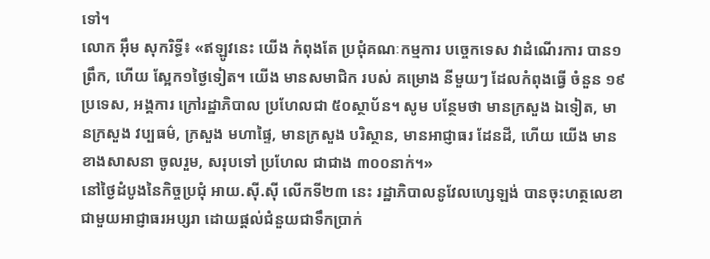ទៅ។
លោក អ៊ឹម សុករិទ្ធី៖ «ឥឡូវនេះ យើង កំពុងតែ ប្រជុំគណៈកម្មការ បច្ចេកទេស វាដំណើរការ បាន១ព្រឹក, ហើយ ស្អែក១ថ្ងៃទៀត។ យើង មានសមាជិក របស់ គម្រោង នីមួយៗ ដែលកំពុងធ្វើ ចំនួន ១៩ ប្រទេស, អង្គការ ក្រៅរដ្ឋាភិបាល ប្រហែលជា ៥០ស្ថាប័ន។ សូម បន្ថែមថា មានក្រសួង ឯទៀត, មានក្រសួង វប្បធម៌, ក្រសួង មហាផ្ទៃ, មានក្រសួង បរិស្ថាន, មានអាជ្ញាធរ ដែនដី, ហើយ យើង មានខាងសាសនា ចូលរួម, សរុបទៅ ប្រហែល ជាជាង ៣០០នាក់។»
នៅថ្ងៃដំបូងនៃកិច្ចប្រជុំ អាយ.ស៊ី.ស៊ី លើកទី២៣ នេះ រដ្ឋាភិបាលនូវែលហ្សេឡង់ បានចុះហត្ថលេខាជាមួយអាជ្ញាធរអប្សរា ដោយផ្ដល់ជំនួយជាទឹកប្រាក់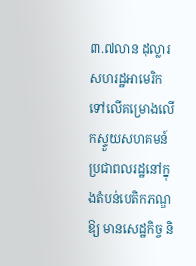៣.៧លាន ដុល្លារ សហរដ្ឋអាមេរិក ទៅលើគម្រោងលើកស្ទួយសហគមន៍ប្រជាពលរដ្ឋនៅក្នុងតំបន់បេតិកភណ្ឌឱ្យ មានសេដ្ឋកិច្ច និ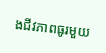ងជីវភាពធូរមួយ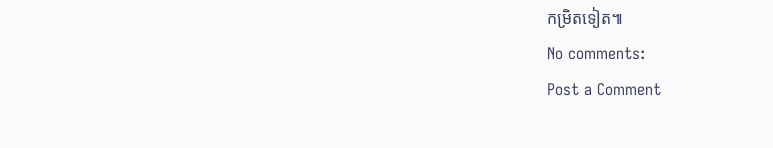កម្រិតទៀត៕
No comments:
Post a Comment